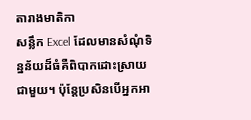តារាងមាតិកា
សន្លឹក Excel ដែលមានសំណុំទិន្នន័យដ៏ធំគឺពិបាកដោះស្រាយជាមួយ។ ប៉ុន្តែប្រសិនបើអ្នកអា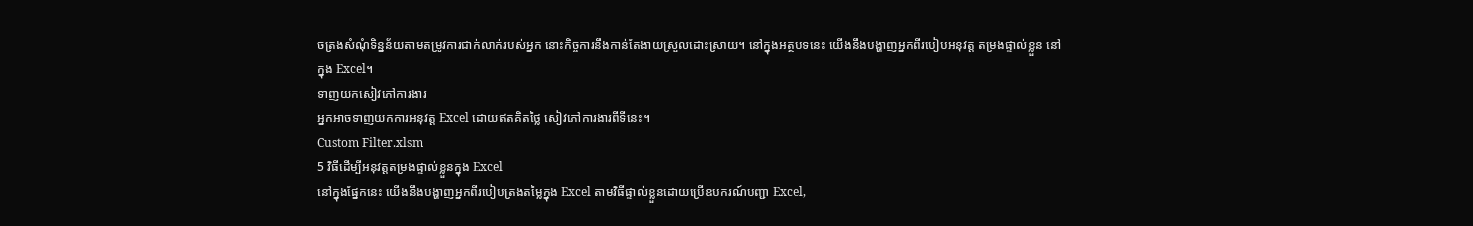ចត្រងសំណុំទិន្នន័យតាមតម្រូវការជាក់លាក់របស់អ្នក នោះកិច្ចការនឹងកាន់តែងាយស្រួលដោះស្រាយ។ នៅក្នុងអត្ថបទនេះ យើងនឹងបង្ហាញអ្នកពីរបៀបអនុវត្ត តម្រងផ្ទាល់ខ្លួន នៅក្នុង Excel។
ទាញយកសៀវភៅការងារ
អ្នកអាចទាញយកការអនុវត្ត Excel ដោយឥតគិតថ្លៃ សៀវភៅការងារពីទីនេះ។
Custom Filter.xlsm
5 វិធីដើម្បីអនុវត្តតម្រងផ្ទាល់ខ្លួនក្នុង Excel
នៅក្នុងផ្នែកនេះ យើងនឹងបង្ហាញអ្នកពីរបៀបត្រងតម្លៃក្នុង Excel តាមវិធីផ្ទាល់ខ្លួនដោយប្រើឧបករណ៍បញ្ជា Excel,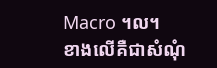Macro ។ល។
ខាងលើគឺជាសំណុំ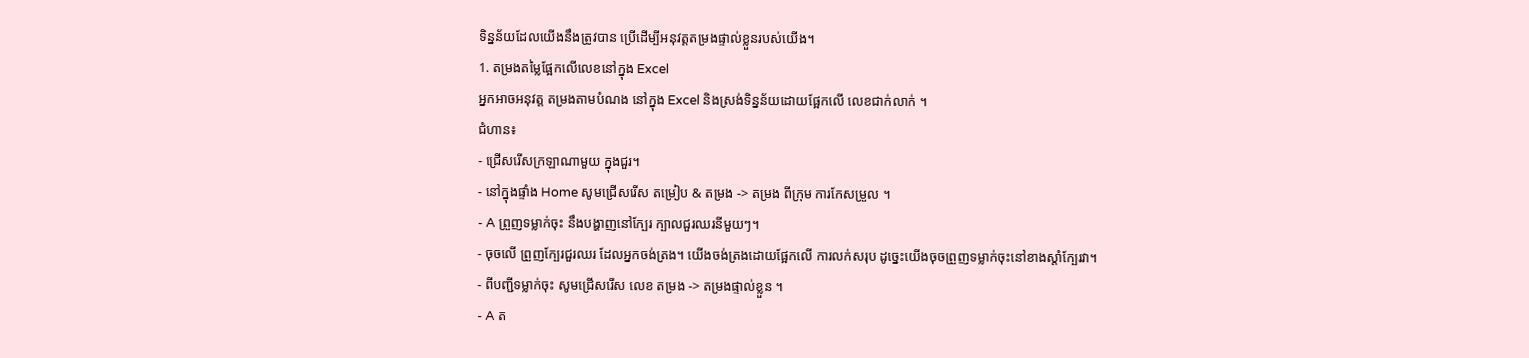ទិន្នន័យដែលយើងនឹងត្រូវបាន ប្រើដើម្បីអនុវត្តតម្រងផ្ទាល់ខ្លួនរបស់យើង។
1. តម្រងតម្លៃផ្អែកលើលេខនៅក្នុង Excel
អ្នកអាចអនុវត្ត តម្រងតាមបំណង នៅក្នុង Excel និងស្រង់ទិន្នន័យដោយផ្អែកលើ លេខជាក់លាក់ ។
ជំហាន៖
- ជ្រើសរើសក្រឡាណាមួយ ក្នុងជួរ។
- នៅក្នុងផ្ទាំង Home សូមជ្រើសរើស តម្រៀប & តម្រង -> តម្រង ពីក្រុម ការកែសម្រួល ។
- A ព្រួញទម្លាក់ចុះ នឹងបង្ហាញនៅក្បែរ ក្បាលជួរឈរនីមួយៗ។
- ចុចលើ ព្រួញក្បែរជួរឈរ ដែលអ្នកចង់ត្រង។ យើងចង់ត្រងដោយផ្អែកលើ ការលក់សរុប ដូច្នេះយើងចុចព្រួញទម្លាក់ចុះនៅខាងស្ដាំក្បែរវា។
- ពីបញ្ជីទម្លាក់ចុះ សូមជ្រើសរើស លេខ តម្រង -> តម្រងផ្ទាល់ខ្លួន ។
- A ត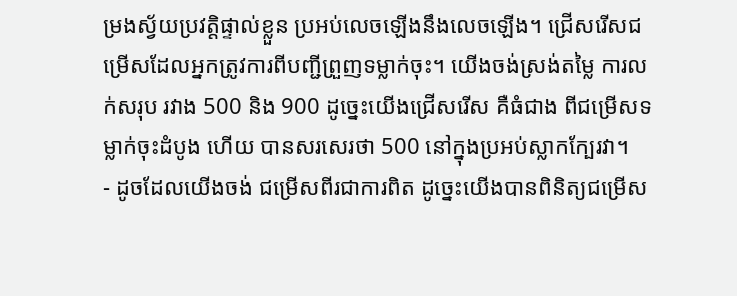ម្រងស្វ័យប្រវត្តិផ្ទាល់ខ្លួន ប្រអប់លេចឡើងនឹងលេចឡើង។ ជ្រើសរើសជម្រើសដែលអ្នកត្រូវការពីបញ្ជីព្រួញទម្លាក់ចុះ។ យើងចង់ស្រង់តម្លៃ ការលក់សរុប រវាង 500 និង 900 ដូច្នេះយើងជ្រើសរើស គឺធំជាង ពីជម្រើសទម្លាក់ចុះដំបូង ហើយ បានសរសេរថា 500 នៅក្នុងប្រអប់ស្លាកក្បែរវា។
- ដូចដែលយើងចង់ ជម្រើសពីរជាការពិត ដូច្នេះយើងបានពិនិត្យជម្រើស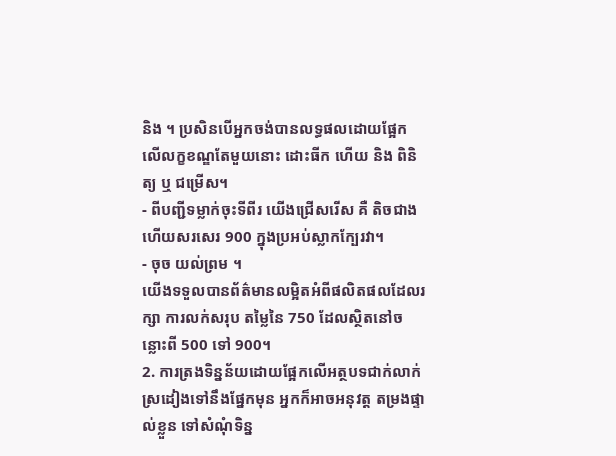និង ។ ប្រសិនបើអ្នកចង់បានលទ្ធផលដោយផ្អែកលើលក្ខខណ្ឌតែមួយនោះ ដោះធីក ហើយ និង ពិនិត្យ ឬ ជម្រើស។
- ពីបញ្ជីទម្លាក់ចុះទីពីរ យើងជ្រើសរើស គឺ តិចជាង ហើយសរសេរ 900 ក្នុងប្រអប់ស្លាកក្បែរវា។
- ចុច យល់ព្រម ។
យើងទទួលបានព័ត៌មានលម្អិតអំពីផលិតផលដែលរក្សា ការលក់សរុប តម្លៃនៃ 750 ដែលស្ថិតនៅចន្លោះពី 500 ទៅ 900។
2. ការត្រងទិន្នន័យដោយផ្អែកលើអត្ថបទជាក់លាក់
ស្រដៀងទៅនឹងផ្នែកមុន អ្នកក៏អាចអនុវត្ត តម្រងផ្ទាល់ខ្លួន ទៅសំណុំទិន្ន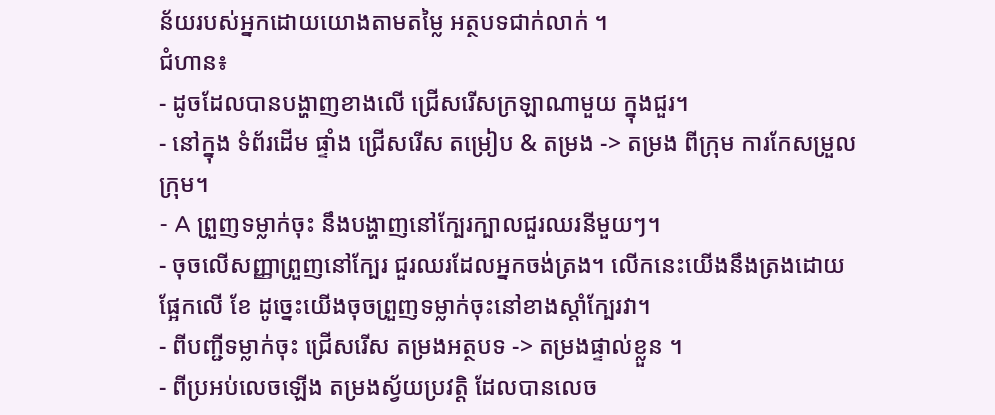ន័យរបស់អ្នកដោយយោងតាមតម្លៃ អត្ថបទជាក់លាក់ ។
ជំហាន៖
- ដូចដែលបានបង្ហាញខាងលើ ជ្រើសរើសក្រឡាណាមួយ ក្នុងជួរ។
- នៅក្នុង ទំព័រដើម ផ្ទាំង ជ្រើសរើស តម្រៀប & តម្រង -> តម្រង ពីក្រុម ការកែសម្រួល ក្រុម។
- A ព្រួញទម្លាក់ចុះ នឹងបង្ហាញនៅក្បែរក្បាលជួរឈរនីមួយៗ។
- ចុចលើសញ្ញាព្រួញនៅក្បែរ ជួរឈរដែលអ្នកចង់ត្រង។ លើកនេះយើងនឹងត្រងដោយផ្អែកលើ ខែ ដូច្នេះយើងចុចព្រួញទម្លាក់ចុះនៅខាងស្ដាំក្បែរវា។
- ពីបញ្ជីទម្លាក់ចុះ ជ្រើសរើស តម្រងអត្ថបទ -> តម្រងផ្ទាល់ខ្លួន ។
- ពីប្រអប់លេចឡើង តម្រងស្វ័យប្រវត្តិ ដែលបានលេច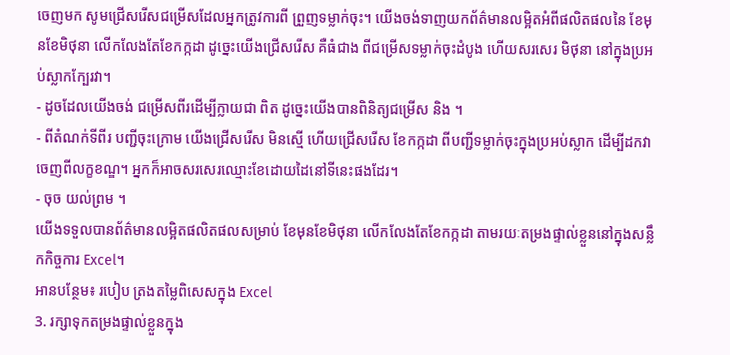ចេញមក សូមជ្រើសរើសជម្រើសដែលអ្នកត្រូវការពី ព្រួញទម្លាក់ចុះ។ យើងចង់ទាញយកព័ត៌មានលម្អិតអំពីផលិតផលនៃ ខែមុនខែមិថុនា លើកលែងតែខែកក្កដា ដូច្នេះយើងជ្រើសរើស គឺធំជាង ពីជម្រើសទម្លាក់ចុះដំបូង ហើយសរសេរ មិថុនា នៅក្នុងប្រអប់ស្លាកក្បែរវា។
- ដូចដែលយើងចង់ ជម្រើសពីរដើម្បីក្លាយជា ពិត ដូច្នេះយើងបានពិនិត្យជម្រើស និង ។
- ពីតំណក់ទីពីរ បញ្ជីចុះក្រោម យើងជ្រើសរើស មិនស្មើ ហើយជ្រើសរើស ខែកក្កដា ពីបញ្ជីទម្លាក់ចុះក្នុងប្រអប់ស្លាក ដើម្បីដកវាចេញពីលក្ខខណ្ឌ។ អ្នកក៏អាចសរសេរឈ្មោះខែដោយដៃនៅទីនេះផងដែរ។
- ចុច យល់ព្រម ។
យើងទទួលបានព័ត៌មានលម្អិតផលិតផលសម្រាប់ ខែមុនខែមិថុនា លើកលែងតែខែកក្កដា តាមរយៈតម្រងផ្ទាល់ខ្លួននៅក្នុងសន្លឹកកិច្ចការ Excel។
អានបន្ថែម៖ របៀប ត្រងតម្លៃពិសេសក្នុង Excel
3. រក្សាទុកតម្រងផ្ទាល់ខ្លួនក្នុង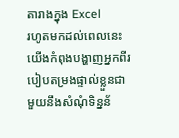តារាងក្នុង Excel
រហូតមកដល់ពេលនេះ យើងកំពុងបង្ហាញអ្នកពីរបៀបតម្រងផ្ទាល់ខ្លួនជាមួយនឹងសំណុំទិន្នន័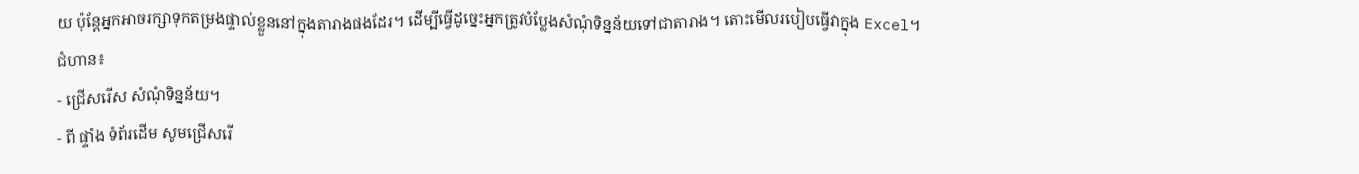យ ប៉ុន្តែអ្នកអាចរក្សាទុកតម្រងផ្ទាល់ខ្លួននៅក្នុងតារាងផងដែរ។ ដើម្បីធ្វើដូច្នេះអ្នកត្រូវបំប្លែងសំណុំទិន្នន័យទៅជាតារាង។ តោះមើលរបៀបធ្វើវាក្នុង Excel។
ជំហាន៖
- ជ្រើសរើស សំណុំទិន្នន័យ។
- ពី ផ្ទាំង ទំព័រដើម សូមជ្រើសរើ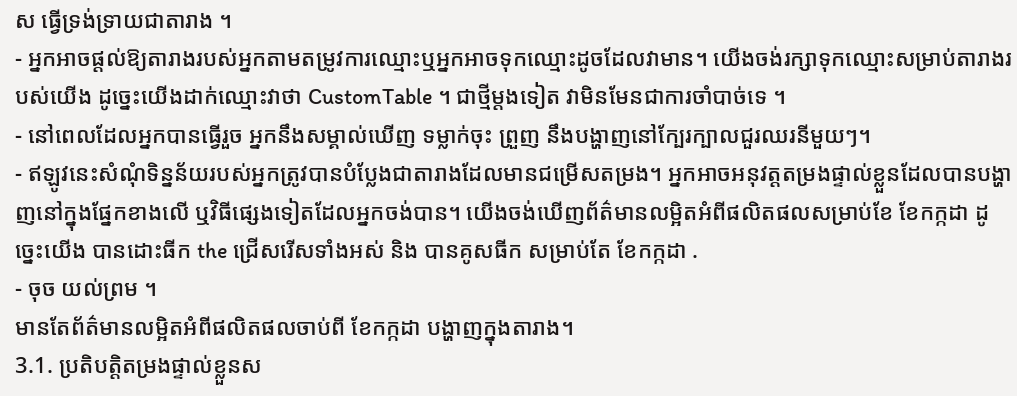ស ធ្វើទ្រង់ទ្រាយជាតារាង ។
- អ្នកអាចផ្តល់ឱ្យតារាងរបស់អ្នកតាមតម្រូវការឈ្មោះឬអ្នកអាចទុកឈ្មោះដូចដែលវាមាន។ យើងចង់រក្សាទុកឈ្មោះសម្រាប់តារាងរបស់យើង ដូច្នេះយើងដាក់ឈ្មោះវាថា CustomTable ។ ជាថ្មីម្តងទៀត វាមិនមែនជាការចាំបាច់ទេ ។
- នៅពេលដែលអ្នកបានធ្វើរួច អ្នកនឹងសម្គាល់ឃើញ ទម្លាក់ចុះ ព្រួញ នឹងបង្ហាញនៅក្បែរក្បាលជួរឈរនីមួយៗ។
- ឥឡូវនេះសំណុំទិន្នន័យរបស់អ្នកត្រូវបានបំប្លែងជាតារាងដែលមានជម្រើសតម្រង។ អ្នកអាចអនុវត្តតម្រងផ្ទាល់ខ្លួនដែលបានបង្ហាញនៅក្នុងផ្នែកខាងលើ ឬវិធីផ្សេងទៀតដែលអ្នកចង់បាន។ យើងចង់ឃើញព័ត៌មានលម្អិតអំពីផលិតផលសម្រាប់ខែ ខែកក្កដា ដូច្នេះយើង បានដោះធីក the ជ្រើសរើសទាំងអស់ និង បានគូសធីក សម្រាប់តែ ខែកក្កដា .
- ចុច យល់ព្រម ។
មានតែព័ត៌មានលម្អិតអំពីផលិតផលចាប់ពី ខែកក្កដា បង្ហាញក្នុងតារាង។
3.1. ប្រតិបត្តិតម្រងផ្ទាល់ខ្លួនស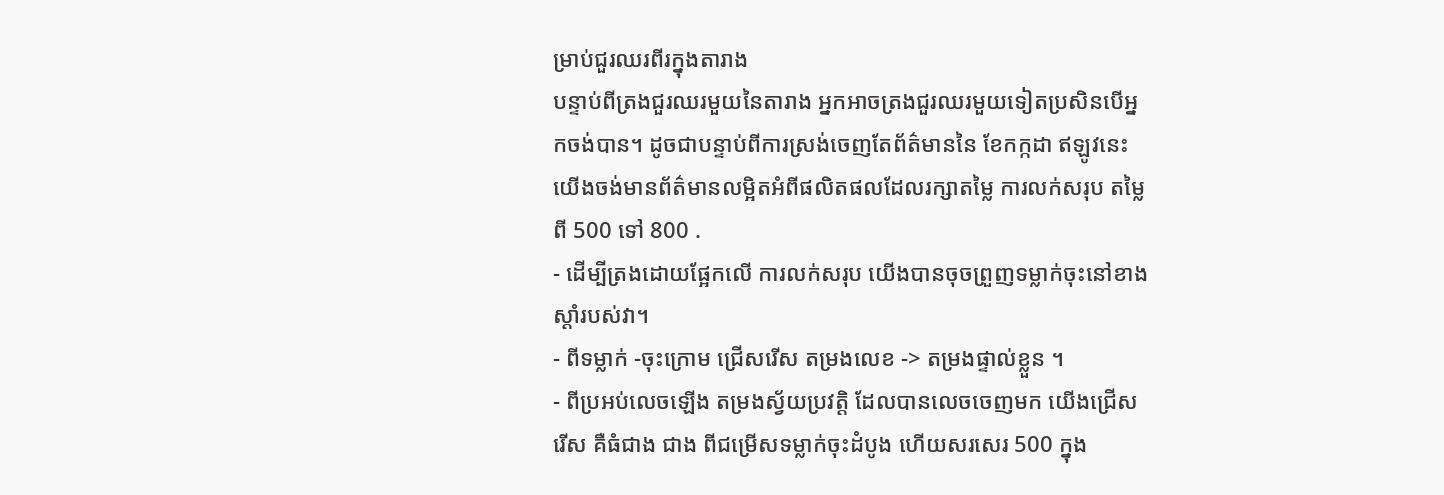ម្រាប់ជួរឈរពីរក្នុងតារាង
បន្ទាប់ពីត្រងជួរឈរមួយនៃតារាង អ្នកអាចត្រងជួរឈរមួយទៀតប្រសិនបើអ្នកចង់បាន។ ដូចជាបន្ទាប់ពីការស្រង់ចេញតែព័ត៌មាននៃ ខែកក្កដា ឥឡូវនេះ យើងចង់មានព័ត៌មានលម្អិតអំពីផលិតផលដែលរក្សាតម្លៃ ការលក់សរុប តម្លៃពី 500 ទៅ 800 .
- ដើម្បីត្រងដោយផ្អែកលើ ការលក់សរុប យើងបានចុចព្រួញទម្លាក់ចុះនៅខាងស្ដាំរបស់វា។
- ពីទម្លាក់ -ចុះក្រោម ជ្រើសរើស តម្រងលេខ -> តម្រងផ្ទាល់ខ្លួន ។
- ពីប្រអប់លេចឡើង តម្រងស្វ័យប្រវត្តិ ដែលបានលេចចេញមក យើងជ្រើសរើស គឺធំជាង ជាង ពីជម្រើសទម្លាក់ចុះដំបូង ហើយសរសេរ 500 ក្នុង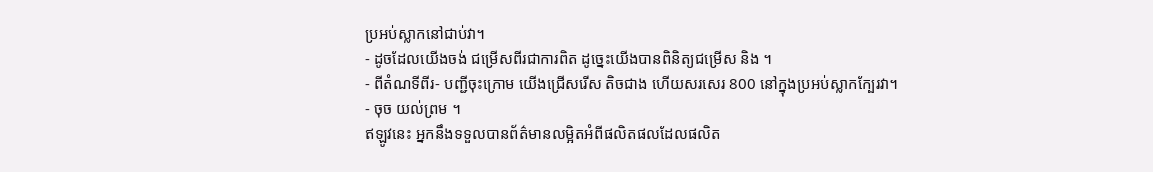ប្រអប់ស្លាកនៅជាប់វា។
- ដូចដែលយើងចង់ ជម្រើសពីរជាការពិត ដូច្នេះយើងបានពិនិត្យជម្រើស និង ។
- ពីតំណទីពីរ- បញ្ជីចុះក្រោម យើងជ្រើសរើស តិចជាង ហើយសរសេរ 800 នៅក្នុងប្រអប់ស្លាកក្បែរវា។
- ចុច យល់ព្រម ។
ឥឡូវនេះ អ្នកនឹងទទួលបានព័ត៌មានលម្អិតអំពីផលិតផលដែលផលិត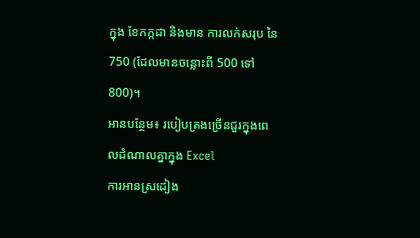ក្នុង ខែកក្កដា និងមាន ការលក់សរុប នៃ 750 (ដែលមានចន្លោះពី 500 ទៅ 800)។
អានបន្ថែម៖ របៀបត្រងច្រើនជួរក្នុងពេលដំណាលគ្នាក្នុង Excel
ការអានស្រដៀង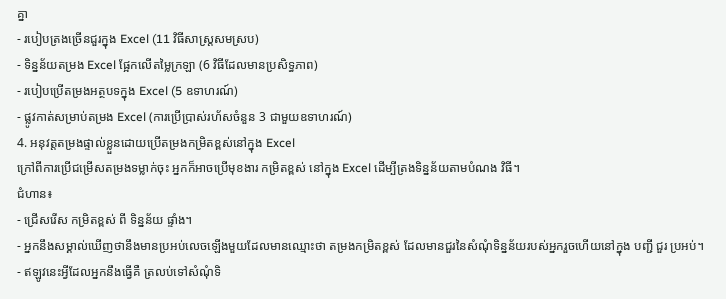គ្នា
- របៀបត្រងច្រើនជួរក្នុង Excel (11 វិធីសាស្រ្តសមស្រប)
- ទិន្នន័យតម្រង Excel ផ្អែកលើតម្លៃក្រឡា (6 វិធីដែលមានប្រសិទ្ធភាព)
- របៀបប្រើតម្រងអត្ថបទក្នុង Excel (5 ឧទាហរណ៍)
- ផ្លូវកាត់សម្រាប់តម្រង Excel (ការប្រើប្រាស់រហ័សចំនួន 3 ជាមួយឧទាហរណ៍)
4. អនុវត្តតម្រងផ្ទាល់ខ្លួនដោយប្រើតម្រងកម្រិតខ្ពស់នៅក្នុង Excel
ក្រៅពីការប្រើជម្រើសតម្រងទម្លាក់ចុះ អ្នកក៏អាចប្រើមុខងារ កម្រិតខ្ពស់ នៅក្នុង Excel ដើម្បីត្រងទិន្នន័យតាមបំណង វិធី។
ជំហាន៖
- ជ្រើសរើស កម្រិតខ្ពស់ ពី ទិន្នន័យ ផ្ទាំង។
- អ្នកនឹងសម្គាល់ឃើញថានឹងមានប្រអប់លេចឡើងមួយដែលមានឈ្មោះថា តម្រងកម្រិតខ្ពស់ ដែលមានជួរនៃសំណុំទិន្នន័យរបស់អ្នករួចហើយនៅក្នុង បញ្ជី ជួរ ប្រអប់។
- ឥឡូវនេះអ្វីដែលអ្នកនឹងធ្វើគឺ ត្រលប់ទៅសំណុំទិ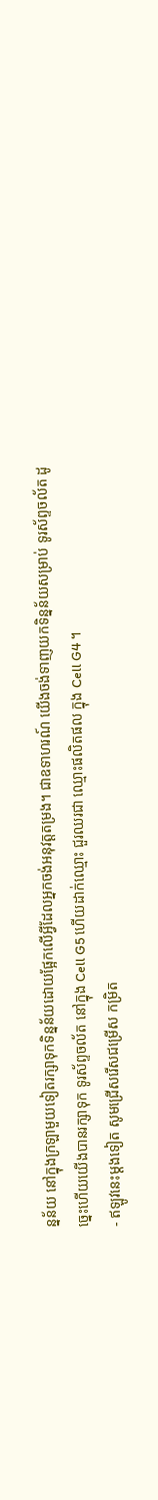ន្នន័យ នៅក្នុងក្រឡាមួយទៀតរក្សាទុកទិន្នន័យដោយផ្អែកលើអ្វីដែលអ្នកចង់អនុវត្តតម្រង។ ជាឧទាហរណ៍ យើងចង់ទាញយកទិន្នន័យសម្រាប់ ទូរស័ព្ទចល័ត ដូច្នេះហើយយើងបានរក្សាទុក ទូរស័ព្ទចល័ត នៅក្នុង Cell G5 ហើយដាក់ឈ្មោះ ជួរឈរជា ឈ្មោះផលិតផល ក្នុង Cell G4 ។
- ឥឡូវនេះម្តងទៀត សូមជ្រើសរើសជម្រើស កម្រិត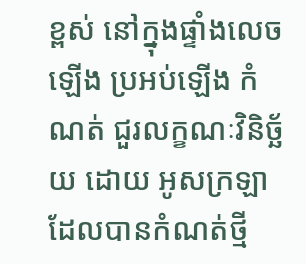ខ្ពស់ នៅក្នុងផ្ទាំងលេចឡើង ប្រអប់ឡើង កំណត់ ជួរលក្ខណៈវិនិច្ឆ័យ ដោយ អូសក្រឡាដែលបានកំណត់ថ្មី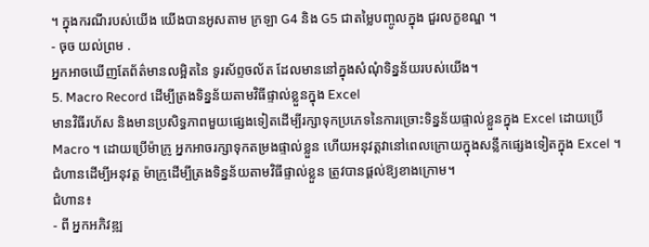។ ក្នុងករណីរបស់យើង យើងបានអូសតាម ក្រឡា G4 និង G5 ជាតម្លៃបញ្ចូលក្នុង ជួរលក្ខខណ្ឌ ។
- ចុច យល់ព្រម .
អ្នកអាចឃើញតែព័ត៌មានលម្អិតនៃ ទូរស័ព្ទចល័ត ដែលមាននៅក្នុងសំណុំទិន្នន័យរបស់យើង។
5. Macro Record ដើម្បីត្រងទិន្នន័យតាមវិធីផ្ទាល់ខ្លួនក្នុង Excel
មានវិធីរហ័ស និងមានប្រសិទ្ធភាពមួយផ្សេងទៀតដើម្បីរក្សាទុកប្រភេទនៃការច្រោះទិន្នន័យផ្ទាល់ខ្លួនក្នុង Excel ដោយប្រើ Macro ។ ដោយប្រើម៉ាក្រូ អ្នកអាចរក្សាទុកតម្រងផ្ទាល់ខ្លួន ហើយអនុវត្តវានៅពេលក្រោយក្នុងសន្លឹកផ្សេងទៀតក្នុង Excel ។ ជំហានដើម្បីអនុវត្ត ម៉ាក្រូដើម្បីត្រងទិន្នន័យតាមវិធីផ្ទាល់ខ្លួន ត្រូវបានផ្តល់ឱ្យខាងក្រោម។
ជំហាន៖
- ពី អ្នកអភិវឌ្ឍ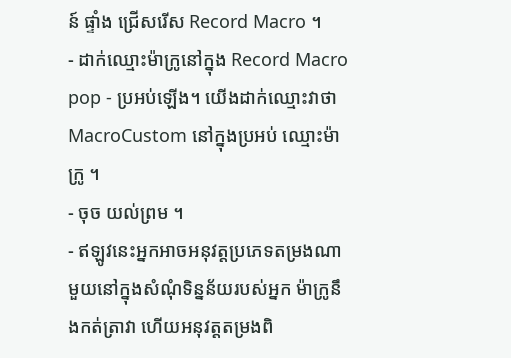ន៍ ផ្ទាំង ជ្រើសរើស Record Macro ។
- ដាក់ឈ្មោះម៉ាក្រូនៅក្នុង Record Macro pop - ប្រអប់ឡើង។ យើងដាក់ឈ្មោះវាថា MacroCustom នៅក្នុងប្រអប់ ឈ្មោះម៉ាក្រូ ។
- ចុច យល់ព្រម ។
- ឥឡូវនេះអ្នកអាចអនុវត្តប្រភេទតម្រងណាមួយនៅក្នុងសំណុំទិន្នន័យរបស់អ្នក ម៉ាក្រូនឹងកត់ត្រាវា ហើយអនុវត្តតម្រងពិ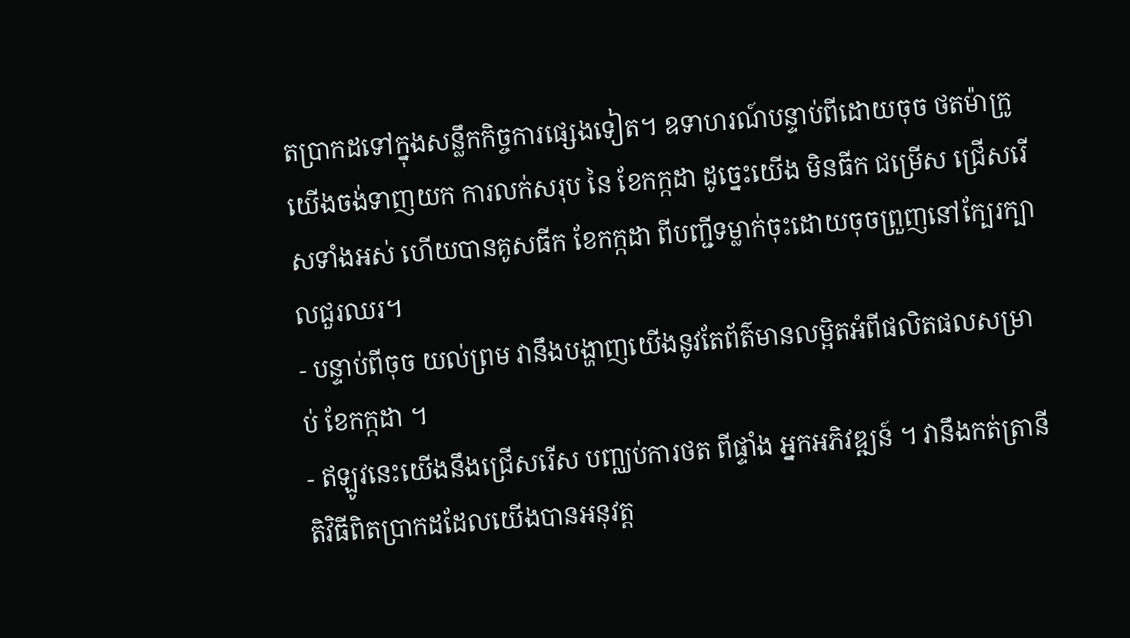តប្រាកដទៅក្នុងសន្លឹកកិច្ចការផ្សេងទៀត។ ឧទាហរណ៍បន្ទាប់ពីដោយចុច ថតម៉ាក្រូ យើងចង់ទាញយក ការលក់សរុប នៃ ខែកក្កដា ដូច្នេះយើង មិនធីក ជម្រើស ជ្រើសរើសទាំងអស់ ហើយបានគូសធីក ខែកក្កដា ពីបញ្ជីទម្លាក់ចុះដោយចុចព្រួញនៅក្បែរក្បាលជួរឈរ។
- បន្ទាប់ពីចុច យល់ព្រម វានឹងបង្ហាញយើងនូវតែព័ត៌មានលម្អិតអំពីផលិតផលសម្រាប់ ខែកក្កដា ។
- ឥឡូវនេះយើងនឹងជ្រើសរើស បញ្ឈប់ការថត ពីផ្ទាំង អ្នកអភិវឌ្ឍន៍ ។ វានឹងកត់ត្រានីតិវិធីពិតប្រាកដដែលយើងបានអនុវត្ត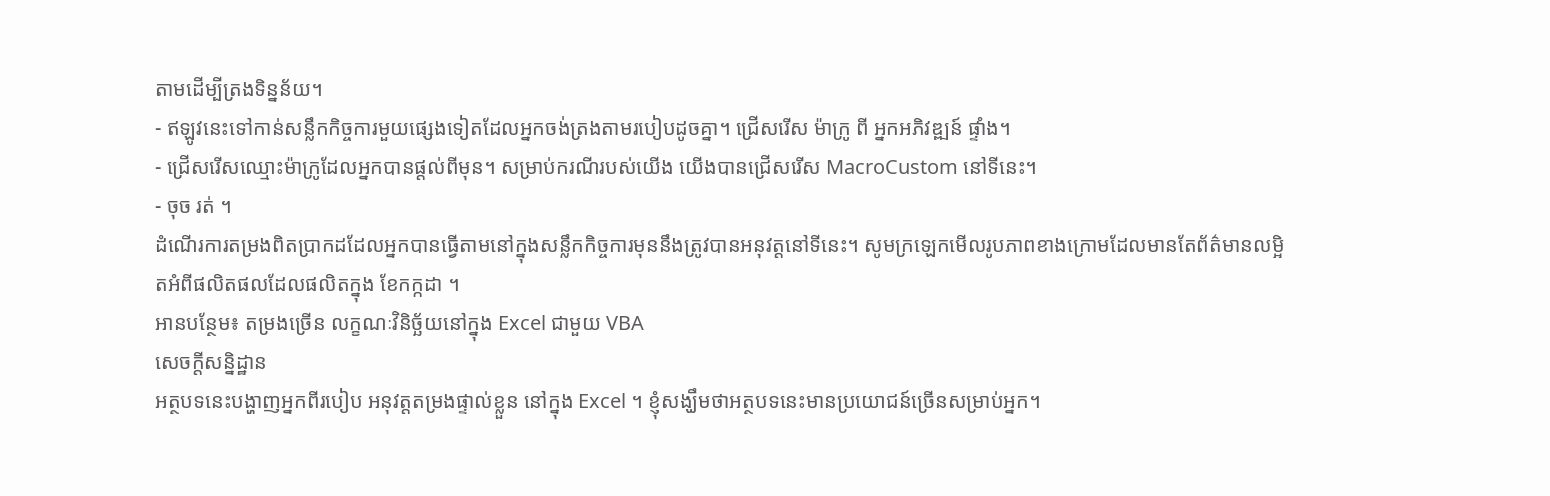តាមដើម្បីត្រងទិន្នន័យ។
- ឥឡូវនេះទៅកាន់សន្លឹកកិច្ចការមួយផ្សេងទៀតដែលអ្នកចង់ត្រងតាមរបៀបដូចគ្នា។ ជ្រើសរើស ម៉ាក្រូ ពី អ្នកអភិវឌ្ឍន៍ ផ្ទាំង។
- ជ្រើសរើសឈ្មោះម៉ាក្រូដែលអ្នកបានផ្តល់ពីមុន។ សម្រាប់ករណីរបស់យើង យើងបានជ្រើសរើស MacroCustom នៅទីនេះ។
- ចុច រត់ ។
ដំណើរការតម្រងពិតប្រាកដដែលអ្នកបានធ្វើតាមនៅក្នុងសន្លឹកកិច្ចការមុននឹងត្រូវបានអនុវត្តនៅទីនេះ។ សូមក្រឡេកមើលរូបភាពខាងក្រោមដែលមានតែព័ត៌មានលម្អិតអំពីផលិតផលដែលផលិតក្នុង ខែកក្កដា ។
អានបន្ថែម៖ តម្រងច្រើន លក្ខណៈវិនិច្ឆ័យនៅក្នុង Excel ជាមួយ VBA
សេចក្តីសន្និដ្ឋាន
អត្ថបទនេះបង្ហាញអ្នកពីរបៀប អនុវត្តតម្រងផ្ទាល់ខ្លួន នៅក្នុង Excel ។ ខ្ញុំសង្ឃឹមថាអត្ថបទនេះមានប្រយោជន៍ច្រើនសម្រាប់អ្នក។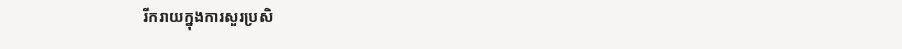រីករាយក្នុងការសួរប្រសិ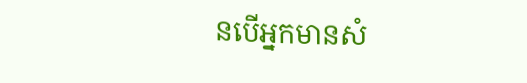នបើអ្នកមានសំ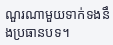ណួរណាមួយទាក់ទងនឹងប្រធានបទ។